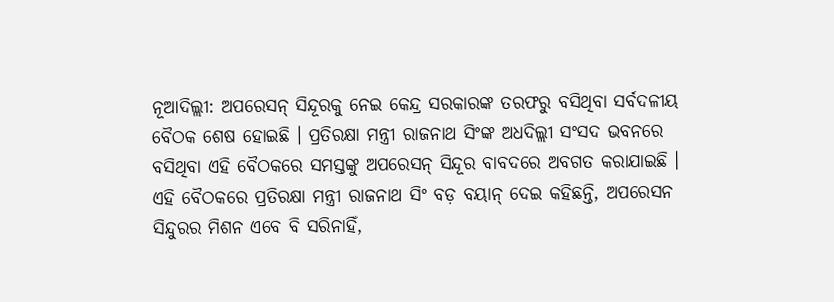ନୂଆଦିଲ୍ଲୀ: ଅପରେସନ୍ ସିନ୍ଦୂରକୁ ନେଇ କେନ୍ଦ୍ର ସରକାରଙ୍କ ତରଫରୁ ବସିଥିବା ସର୍ବଦଳୀୟ ବୈଠକ ଶେଷ ହୋଇଛି । ପ୍ରତିରକ୍ଷା ମନ୍ତ୍ରୀ ରାଜନାଥ ସିଂଙ୍କ ଅଧଦିଲ୍ଲୀ ସଂସଦ ଭବନରେ ବସିଥିବା ଏହି ବୈଠକରେ ସମସ୍ତଙ୍କୁ ଅପରେସନ୍ ସିନ୍ଦୂର ବାବଦରେ ଅବଗତ କରାଯାଇଛି । ଏହି ବୈଠକରେ ପ୍ରତିରକ୍ଷା ମନ୍ତ୍ରୀ ରାଜନାଥ ସିଂ ବଡ଼ ବୟାନ୍ ଦେଇ କହିଛନ୍ତି, ଅପରେସନ ସିନ୍ଦୁରର ମିଶନ ଏବେ ବି ସରିନାହିଁ,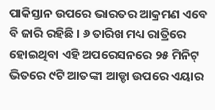ପାକିସ୍ତାନ ଉପରେ ଭାରତର ଆକ୍ରମଣ ଏବେ ବି ଜାରି ରହିଛି । ୬ ତାରିଖ ମଧ୍ୟ ରାତ୍ରିରେ ହୋଇଥିବା ଏହି ଅପରେସନରେ ୨୫ ମିନିଟ୍ ଭିତରେ ୯ଟି ଆତଙ୍କୀ ଆଡ୍ଡା ଉପରେ ଏୟାର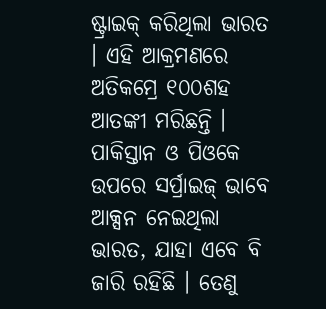ଷ୍ଟ୍ରାଇକ୍ କରିଥିଲା ଭାରତ । ଏହି ଆକ୍ରମଣରେ ଅତିକମ୍ରେ ୧୦୦ଶହ ଆତଙ୍କୀ ମରିଛନ୍ତି । ପାକିସ୍ତାନ ଓ ପିଓକେ ଉପରେ ସର୍ପ୍ରାଇଜ୍ ଭାବେ ଆକ୍ସନ ନେଇଥିଲା ଭାରତ, ଯାହା ଏବେ ବି ଜାରି ରହିଛି । ତେଣୁ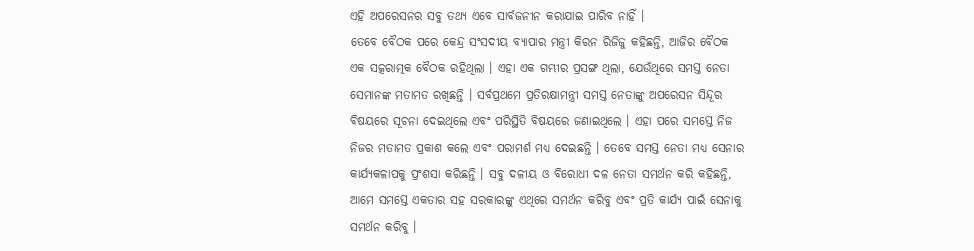ଏହି ଅପରେସନର ସବୁ ତଥ୍ୟ ଏବେ ସାର୍ବଜନୀନ କରାଯାଇ ପାରିବ ନାହିଁ ।
ତେବେ ବୈଠକ ପରେ କେନ୍ଦ୍ର ସଂସଦୀୟ ବ୍ୟାପାର ମନ୍ତ୍ରୀ କିରନ ରିଜିଜୁ କହିଛନ୍ତି, ଆଜିର ବୈଠକ ଏକ ସତ୍କରାତ୍ମକ ବୈଠକ ରହିଥିଲା । ଏହା ଏକ ଗମ୍ଭୀର ପ୍ରସଙ୍ଗ ଥିଲା, ଯେଉଁଥିରେ ସମସ୍ତ ନେତା ସେମାନଙ୍କ ମତାମତ ରଖିଛନ୍ତି । ସର୍ବପ୍ରଥମେ ପ୍ରତିରକ୍ଷାମନ୍ତ୍ରୀ ସମସ୍ତ ନେତାଙ୍କୁ ଅପରେସନ ସିନ୍ଦୂର ବିଷୟରେ ସୂଚନା ଦେଇଥିଲେ ଏବଂ ପରିସ୍ଥିତି ବିଷୟରେ ଜଣାଇଥିଲେ । ଏହା ପରେ ସମସ୍ତେ ନିଜ ନିଜର ମତାମତ ପ୍ରକାଶ କଲେ ଏବଂ ପରାମର୍ଶ ମଧ୍ୟ ଦେଇଛନ୍ତି । ତେବେ ସମସ୍ତ ନେତା ମଧ୍ୟ ସେନାର କାର୍ଯ୍ୟକଳାପକୁ ପ୍ରଂଶସା କରିଛନ୍ତି । ସବୁ ଦଳୀୟ ଓ ବିରୋଧୀ ଦଳ ନେତା ସମର୍ଥନ କରି କହିଛନ୍ତି, ଆମେ ସମସ୍ତେ ଏକତାର ସହ ସରକାରଙ୍କୁ ଏଥିରେ ସମର୍ଥନ କରିବୁ ଏବଂ ପ୍ରତି କାର୍ଯ୍ୟ ପାଇଁ ସେନାକୁ ସମର୍ଥନ କରିବୁ ।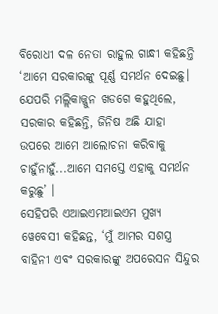ବିରୋଧୀ ଦଳ ନେତା ରାହୁଲ ଗାନ୍ଧୀ କହିଛନ୍ତି ‘ଆମେ ସରକାରଙ୍କୁ ପୂର୍ଣ୍ଣ ସମର୍ଥନ ଦେଇଛୁ। ଯେପରି ମଲ୍ଲିକାଜ୍ଜୁନ ଖଡଗେ କହୁଥିଲେ, ସରକାର କହିଛନ୍ତି, ଜିନିଷ ଅଛି ଯାହା ଉପରେ ଆମେ ଆଲୋଚନା କରିବାକୁ ଚାହୁଁନାହୁଁ...ଆମେ ସମସ୍ତେ ଏହାକୁ ସମର୍ଥନ କରୁଛୁ’ ।
ସେହିପରି ଏଆଇଏମଆଇଏମ ମୁଖ୍ୟ ୱେବେସୀ କହିଛନ୍ତ, ‘ମୁଁ ଆମର ସଶସ୍ତ୍ର ବାହିନୀ ଏବଂ ସରକାରଙ୍କୁ ଅପରେସନ ସିନ୍ଦୁର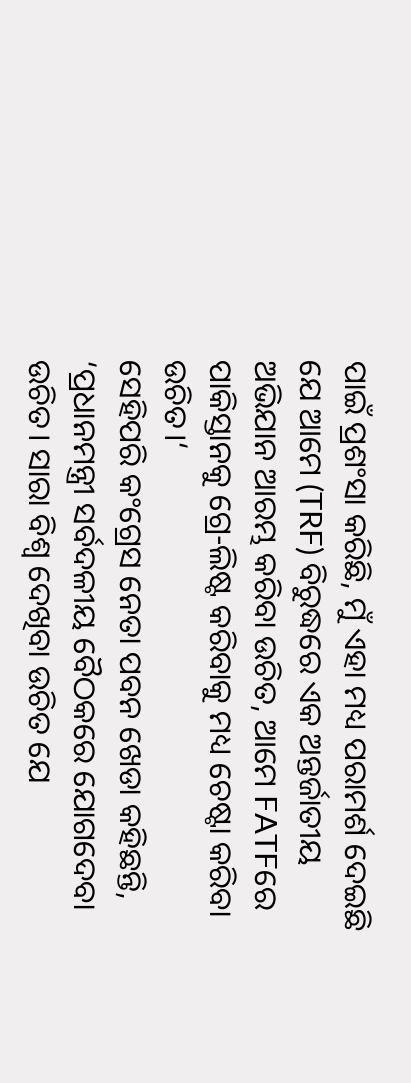ପାଇଁ ପ୍ରଶଂସା କରିଛି, ମୁଁ ଏହା ମଧ୍ୟ ପରାମର୍ଶ ଦେଇଛି ଯେ ଆମେ (TRF) ବିରୁଦ୍ଧରେ ଏକ ଅନ୍ତର୍ଜାତୀୟ ଅଭିଯାନ ଆରମ୍ଭ କରିବା ଉଚିତ, ଆମେ FATFରେ ପାକିସ୍ତାନକୁ ଗ୍ରେ-ଲିଷ୍ଟ କରିବାକୁ ମଧ୍ୟ ଚେଷ୍ଟା କରିବା ଉଚିତ।‘
ସେହିପରି କଂଗ୍ରେସ ନେତା ପବନ ଖେଡା କହିଛନ୍ତି, ‘ପ୍ରଧାନମନ୍ତ୍ରୀ ସର୍ବଦଳୀୟ ବୈଠକରେ ଯୋଗଦେବା ଉଚିତ। ସାରା ବିଶ୍ୱ ଦେଖିବା ଉଚିତ ଯେ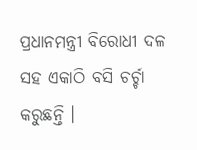ପ୍ରଧାନମନ୍ତ୍ରୀ ବିରୋଧୀ ଦଳ ସହ ଏକାଠି ବସି ଚର୍ଚ୍ଚା କରୁଛନ୍ତି ।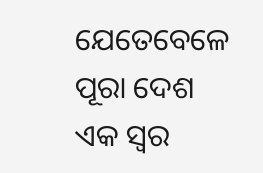ଯେତେବେଳେ ପୂରା ଦେଶ ଏକ ସ୍ୱର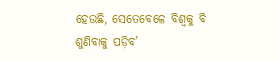ହେଉଛି, ସେତେବେଳେ ବିଶ୍ୱକୁ ବି ଶୁଣିବାକୁ ପଡ଼ିବ’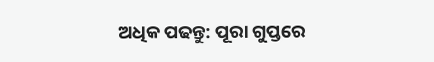ଅଧିକ ପଢନ୍ତୁ: ପୂରା ଗୁପ୍ତରେ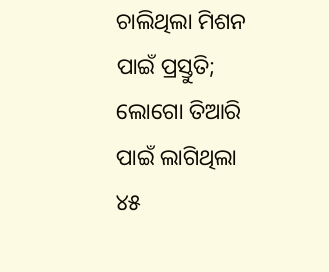ଚାଲିଥିଲା ମିଶନ ପାଇଁ ପ୍ରସ୍ତୁତି; ଲୋଗୋ ତିଆରି ପାଇଁ ଲାଗିଥିଲା ୪୫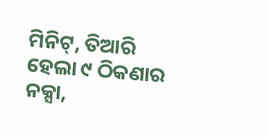ମିନିଟ୍, ତିଆରି ହେଲା ୯ ଠିକଣାର ନକ୍ସା,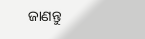ଜାଣନ୍ତୁ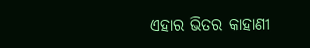ଏହାର ଭିତର କାହାଣୀ